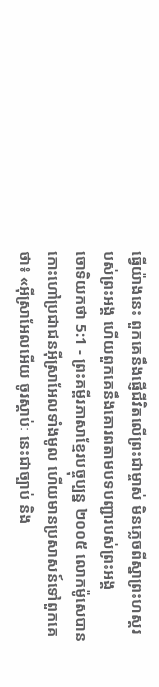ធ្វើយ៉ាងនេះ ពួកគេនឹងផ្ញើជីវិតលើព្រះជាម្ចាស់ មិនភ្លេចពីស្នាព្រះហស្ដរបស់ព្រះអង្គ ហើយពួកគេនឹងគោរពតាមបទបញ្ជារបស់ព្រះអង្គ
ចោទិយកថា 5:1 - ព្រះគម្ពីរភាសាខ្មែរបច្ចុប្បន្ន ២០០៥ លោកម៉ូសេបានកោះហៅប្រជាជនអ៊ីស្រាអែលទាំងមូល ហើយមានប្រសាសន៍ទៅពួកគេថា៖ «អ៊ីស្រាអែលអើយ ចូរស្ដាប់ៈ នេះជាច្បាប់ និង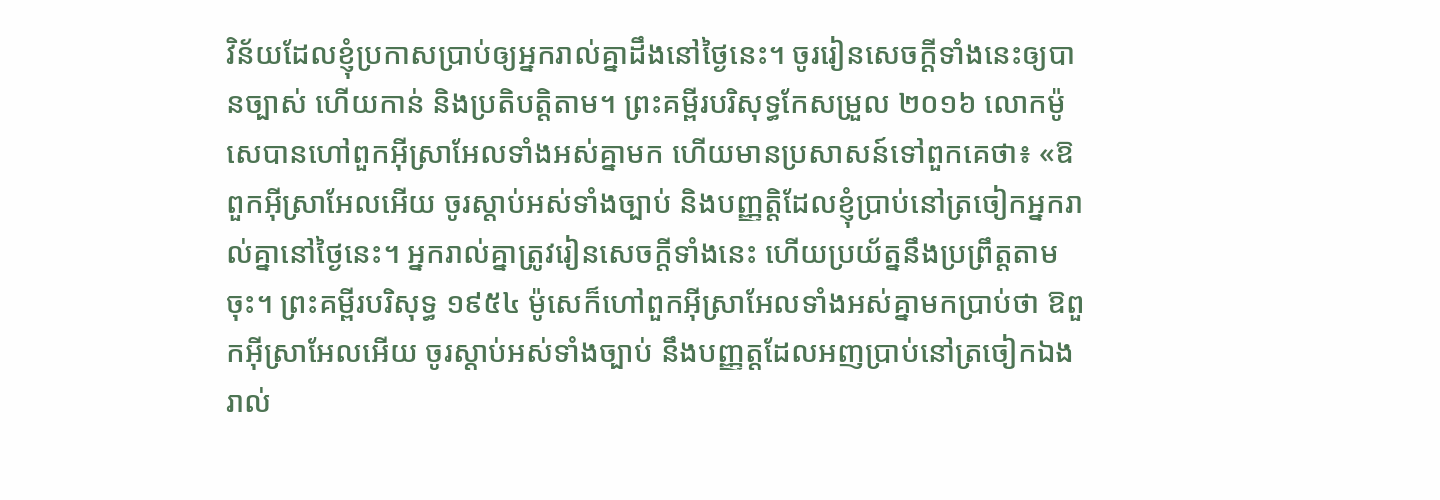វិន័យដែលខ្ញុំប្រកាសប្រាប់ឲ្យអ្នករាល់គ្នាដឹងនៅថ្ងៃនេះ។ ចូររៀនសេចក្ដីទាំងនេះឲ្យបានច្បាស់ ហើយកាន់ និងប្រតិបត្តិតាម។ ព្រះគម្ពីរបរិសុទ្ធកែសម្រួល ២០១៦ លោកម៉ូសេបានហៅពួកអ៊ីស្រាអែលទាំងអស់គ្នាមក ហើយមានប្រសាសន៍ទៅពួកគេថា៖ «ឱពួកអ៊ីស្រាអែលអើយ ចូរស្តាប់អស់ទាំងច្បាប់ និងបញ្ញត្តិដែលខ្ញុំប្រាប់នៅត្រចៀកអ្នករាល់គ្នានៅថ្ងៃនេះ។ អ្នករាល់គ្នាត្រូវរៀនសេចក្ដីទាំងនេះ ហើយប្រយ័ត្ននឹងប្រព្រឹត្តតាមចុះ។ ព្រះគម្ពីរបរិសុទ្ធ ១៩៥៤ ម៉ូសេក៏ហៅពួកអ៊ីស្រាអែលទាំងអស់គ្នាមកប្រាប់ថា ឱពួកអ៊ីស្រាអែលអើយ ចូរស្តាប់អស់ទាំងច្បាប់ នឹងបញ្ញត្តដែលអញប្រាប់នៅត្រចៀកឯងរាល់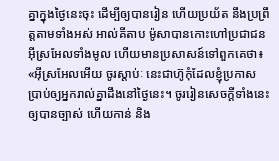គ្នាក្នុងថ្ងៃនេះចុះ ដើម្បីឲ្យបានរៀន ហើយប្រយ័ត នឹងប្រព្រឹត្តតាមទាំងអស់ អាល់គីតាប ម៉ូសាបានកោះហៅប្រជាជនអ៊ីស្រអែលទាំងមូល ហើយមានប្រសាសន៍ទៅពួកគេថា៖ «អ៊ីស្រអែលអើយ ចូរស្តាប់ៈ នេះជាហ៊ូកុំដែលខ្ញុំប្រកាសប្រាប់ឲ្យអ្នករាល់គ្នាដឹងនៅថ្ងៃនេះ។ ចូររៀនសេចក្តីទាំងនេះឲ្យបានច្បាស់ ហើយកាន់ និង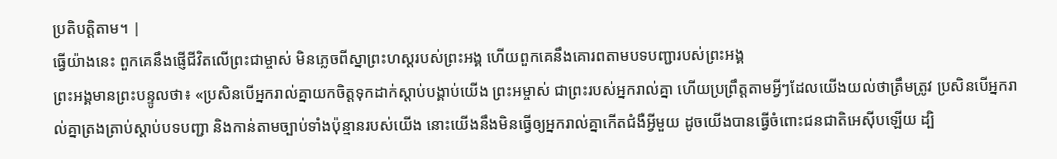ប្រតិបត្តិតាម។ |
ធ្វើយ៉ាងនេះ ពួកគេនឹងផ្ញើជីវិតលើព្រះជាម្ចាស់ មិនភ្លេចពីស្នាព្រះហស្ដរបស់ព្រះអង្គ ហើយពួកគេនឹងគោរពតាមបទបញ្ជារបស់ព្រះអង្គ
ព្រះអង្គមានព្រះបន្ទូលថា៖ «ប្រសិនបើអ្នករាល់គ្នាយកចិត្តទុកដាក់ស្ដាប់បង្គាប់យើង ព្រះអម្ចាស់ ជាព្រះរបស់អ្នករាល់គ្នា ហើយប្រព្រឹត្តតាមអ្វីៗដែលយើងយល់ថាត្រឹមត្រូវ ប្រសិនបើអ្នករាល់គ្នាត្រងត្រាប់ស្ដាប់បទបញ្ជា និងកាន់តាមច្បាប់ទាំងប៉ុន្មានរបស់យើង នោះយើងនឹងមិនធ្វើឲ្យអ្នករាល់គ្នាកើតជំងឺអ្វីមួយ ដូចយើងបានធ្វើចំពោះជនជាតិអេស៊ីបឡើយ ដ្បិ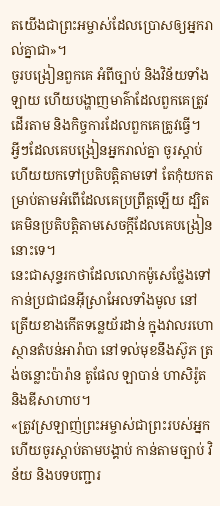តយើងជាព្រះអម្ចាស់ដែលប្រោសឲ្យអ្នករាល់គ្នាជា»។
ចូរបង្រៀនពួកគេ អំពីច្បាប់ និងវិន័យទាំងឡាយ ហើយបង្ហាញមាគ៌ាដែលពួកគេត្រូវដើរតាម និងកិច្ចការដែលពួកគេត្រូវធ្វើ។
អ្វីៗដែលគេបង្រៀនអ្នករាល់គ្នា ចូរស្ដាប់ ហើយយកទៅប្រតិបត្តិតាមទៅ តែកុំយកតម្រាប់តាមអំពើដែលគេប្រព្រឹត្តឡើយ ដ្បិតគេមិនប្រតិបត្តិតាមសេចក្ដីដែលគេបង្រៀននោះទេ។
នេះជាសុន្ទរកថាដែលលោកម៉ូសេថ្លែងទៅកាន់ប្រជាជនអ៊ីស្រាអែលទាំងមូល នៅត្រើយខាងកើតទន្លេយ័រដាន់ ក្នុងវាលរហោស្ថានតំបន់អារ៉ាបា នៅទល់មុខនឹងស៊ូភ ត្រង់ចន្លោះប៉ារ៉ាន តូផែល ឡាបាន់ ហាសិរ៉ូត និងឌីសាហាប។
«ត្រូវស្រឡាញ់ព្រះអម្ចាស់ជាព្រះរបស់អ្នក ហើយចូរស្ដាប់តាមបង្គាប់ កាន់តាមច្បាប់ វិន័យ និងបទបញ្ជារ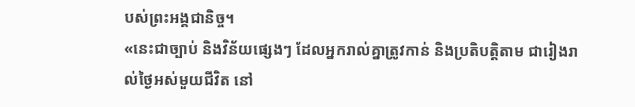បស់ព្រះអង្គជានិច្ច។
«នេះជាច្បាប់ និងវិន័យផ្សេងៗ ដែលអ្នករាល់គ្នាត្រូវកាន់ និងប្រតិបត្តិតាម ជារៀងរាល់ថ្ងៃអស់មួយជីវិត នៅ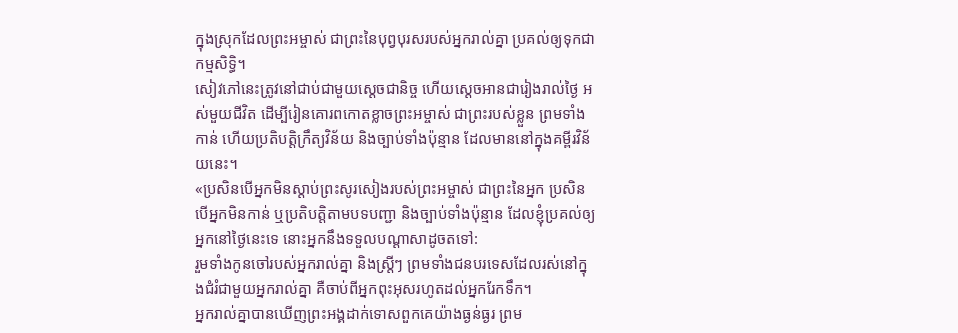ក្នុងស្រុកដែលព្រះអម្ចាស់ ជាព្រះនៃបុព្វបុរសរបស់អ្នករាល់គ្នា ប្រគល់ឲ្យទុកជាកម្មសិទ្ធិ។
សៀវភៅនេះត្រូវនៅជាប់ជាមួយស្ដេចជានិច្ច ហើយស្ដេចអានជារៀងរាល់ថ្ងៃ អស់មួយជីវិត ដើម្បីរៀនគោរពកោតខ្លាចព្រះអម្ចាស់ ជាព្រះរបស់ខ្លួន ព្រមទាំងកាន់ ហើយប្រតិបត្តិក្រឹត្យវិន័យ និងច្បាប់ទាំងប៉ុន្មាន ដែលមាននៅក្នុងគម្ពីរវិន័យនេះ។
«ប្រសិនបើអ្នកមិនស្ដាប់ព្រះសូរសៀងរបស់ព្រះអម្ចាស់ ជាព្រះនៃអ្នក ប្រសិនបើអ្នកមិនកាន់ ឬប្រតិបត្តិតាមបទបញ្ជា និងច្បាប់ទាំងប៉ុន្មាន ដែលខ្ញុំប្រគល់ឲ្យអ្នកនៅថ្ងៃនេះទេ នោះអ្នកនឹងទទួលបណ្ដាសាដូចតទៅ:
រួមទាំងកូនចៅរបស់អ្នករាល់គ្នា និងស្ត្រីៗ ព្រមទាំងជនបរទេសដែលរស់នៅក្នុងជំរំជាមួយអ្នករាល់គ្នា គឺចាប់ពីអ្នកពុះអុសរហូតដល់អ្នករែកទឹក។
អ្នករាល់គ្នាបានឃើញព្រះអង្គដាក់ទោសពួកគេយ៉ាងធ្ងន់ធ្ងរ ព្រម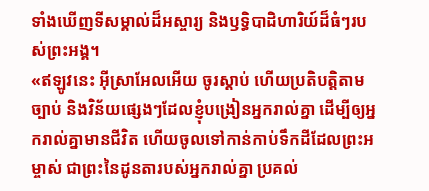ទាំងឃើញទីសម្គាល់ដ៏អស្ចារ្យ និងឫទ្ធិបាដិហារិយ៍ដ៏ធំៗរបស់ព្រះអង្គ។
«ឥឡូវនេះ អ៊ីស្រាអែលអើយ ចូរស្ដាប់ ហើយប្រតិបត្តិតាមច្បាប់ និងវិន័យផ្សេងៗដែលខ្ញុំបង្រៀនអ្នករាល់គ្នា ដើម្បីឲ្យអ្នករាល់គ្នាមានជីវិត ហើយចូលទៅកាន់កាប់ទឹកដីដែលព្រះអម្ចាស់ ជាព្រះនៃដូនតារបស់អ្នករាល់គ្នា ប្រគល់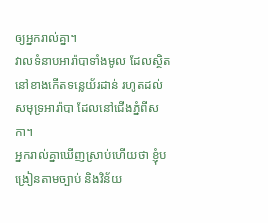ឲ្យអ្នករាល់គ្នា។
វាលទំនាបអារ៉ាបាទាំងមូល ដែលស្ថិតនៅខាងកើតទន្លេយ័រដាន់ រហូតដល់សមុទ្រអារ៉ាបា ដែលនៅជើងភ្នំពីសកា។
អ្នករាល់គ្នាឃើញស្រាប់ហើយថា ខ្ញុំបង្រៀនតាមច្បាប់ និងវិន័យ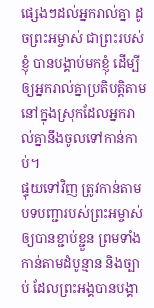ផ្សេងៗដល់អ្នករាល់គ្នា ដូចព្រះអម្ចាស់ ជាព្រះរបស់ខ្ញុំ បានបង្គាប់មកខ្ញុំ ដើម្បីឲ្យអ្នករាល់គ្នាប្រតិបត្តិតាម នៅក្នុងស្រុកដែលអ្នករាល់គ្នានឹងចូលទៅកាន់កាប់។
ផ្ទុយទៅវិញ ត្រូវកាន់តាមបទបញ្ជារបស់ព្រះអម្ចាស់ឲ្យបានខ្ជាប់ខ្ជួន ព្រមទាំងកាន់តាមដំបូន្មាន និងច្បាប់ ដែលព្រះអង្គបានបង្គា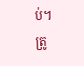ប់។
ត្រូ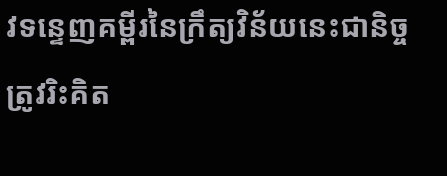វទន្ទេញគម្ពីរនៃក្រឹត្យវិន័យនេះជានិច្ច ត្រូវរិះគិត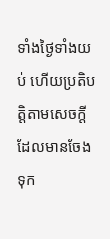ទាំងថ្ងៃទាំងយប់ ហើយប្រតិបត្តិតាមសេចក្ដីដែលមានចែងទុក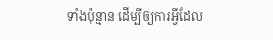ទាំងប៉ុន្មាន ដើម្បីឲ្យការអ្វីដែល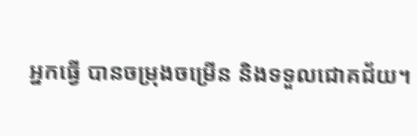អ្នកធ្វើ បានចម្រុងចម្រើន និងទទួលជោគជ័យ។